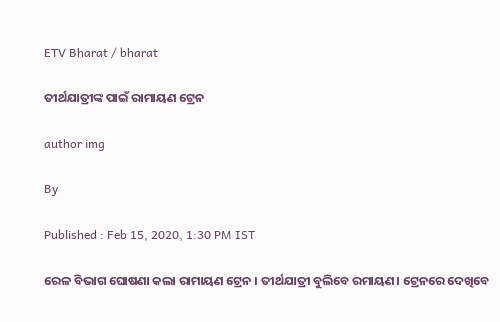ETV Bharat / bharat

ତୀର୍ଥଯାତ୍ରୀଙ୍କ ପାଇଁ ରାମାୟଣ ଟ୍ରେନ

author img

By

Published : Feb 15, 2020, 1:30 PM IST

ରେଳ ବିଭାଗ ଘୋଷଣା କଲା ରାମାୟଣ ଟ୍ରେନ । ତୀର୍ଥଯାତ୍ରୀ ବୁଲିବେ ରମାୟଣ। ଟ୍ରେନରେ ଦେଖିବେ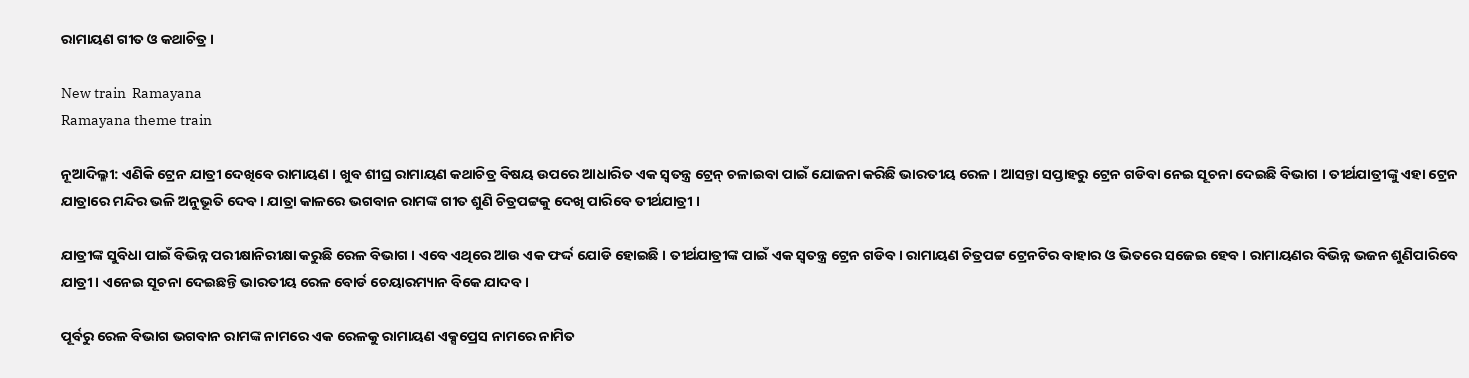ରାମାୟଣ ଗୀତ ଓ କଥାଚିତ୍ର।

New train  Ramayana
Ramayana theme train

ନୂଆଦିଲ୍ଳୀ: ଏଣିକି ଟ୍ରେନ ଯାତ୍ରୀ ଦେଖିବେ ରାମାୟଣ । ଖୁବ ଶୀଘ୍ର ରାମାୟଣ କଥାଚିତ୍ର ବିଷୟ ଉପରେ ଆଧାରିତ ଏକ ସ୍ବତନ୍ତ୍ର ଟ୍ରେନ୍ ଚଳାଇବା ପାଇଁ ଯୋଜନା କରିଛି ଭାରତୀୟ ରେଳ । ଆସନ୍ତା ସପ୍ତାହରୁ ଟ୍ରେନ ଗଡିବା ନେଇ ସୂଚନା ଦେଇଛି ବିଭାଗ । ତୀର୍ଥଯାତ୍ରୀଙ୍କୁ ଏହା ଟ୍ରେନ ଯାତ୍ରାରେ ମନ୍ଦିର ଭଳି ଅନୁଭୂତି ଦେବ । ଯାତ୍ରା କାଳରେ ଭଗବାନ ରାମଙ୍କ ଗୀତ ଶୁଣି ଚିତ୍ରପଟ୍ଟକୁ ଦେଖି ପାରିବେ ତୀର୍ଥଯାତ୍ରୀ ।

ଯାତ୍ରୀଙ୍କ ସୁବିଧା ପାଇଁ ବିଭିନ୍ନ ପରୀକ୍ଷାନିରୀକ୍ଷା କରୁଛି ରେଳ ବିଭାଗ । ଏବେ ଏଥିରେ ଆଉ ଏକ ଫର୍ଦ୍ଦ ଯୋଡି ହୋଇଛି । ତୀର୍ଥଯାତ୍ରୀଙ୍କ ପାଇଁ ଏକ ସ୍ବତନ୍ତ୍ର ଟ୍ରେନ ଗଡିବ । ରାମାୟଣ ଚିତ୍ରପଟ୍ଟ ଟ୍ରେନଟିର ବାହାର ଓ ଭିତରେ ସଜେଇ ହେବ । ରାମାୟଣର ବିଭିନ୍ନ ଭଜନ ଶୁଣିପାରିବେ ଯାତ୍ରୀ । ଏନେଇ ସୂଚନା ଦେଇଛନ୍ତି ଭାରତୀୟ ରେଳ ବୋର୍ଡ ଚେୟାରମ୍ୟାନ ବିକେ ଯାଦବ ।

ପୂର୍ବରୁ ରେଳ ବିଭାଗ ଭଗବାନ ରାମଙ୍କ ନାମରେ ଏକ ରେଳକୁ ରାମାୟଣ ଏକ୍ସପ୍ରେସ ନାମରେ ନାମିତ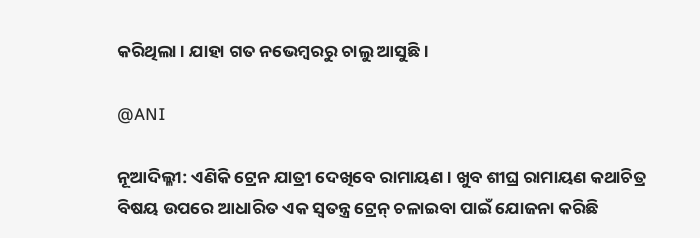କରିଥିଲା । ଯାହା ଗତ ନଭେମ୍ବରରୁ ଚାଲୁ ଆସୁଛି ।

@ANI

ନୂଆଦିଲ୍ଳୀ: ଏଣିକି ଟ୍ରେନ ଯାତ୍ରୀ ଦେଖିବେ ରାମାୟଣ । ଖୁବ ଶୀଘ୍ର ରାମାୟଣ କଥାଚିତ୍ର ବିଷୟ ଉପରେ ଆଧାରିତ ଏକ ସ୍ବତନ୍ତ୍ର ଟ୍ରେନ୍ ଚଳାଇବା ପାଇଁ ଯୋଜନା କରିଛି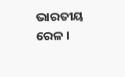ଭାରତୀୟ ରେଳ ।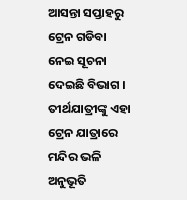ଆସନ୍ତା ସପ୍ତାହରୁ ଟ୍ରେନ ଗଡିବା ନେଇ ସୂଚନା ଦେଇଛି ବିଭାଗ । ତୀର୍ଥଯାତ୍ରୀଙ୍କୁ ଏହା ଟ୍ରେନ ଯାତ୍ରାରେ ମନ୍ଦିର ଭଳି ଅନୁଭୂତି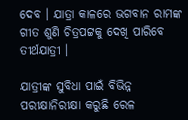ଦେବ । ଯାତ୍ରା କାଳରେ ଭଗବାନ ରାମଙ୍କ ଗୀତ ଶୁଣି ଚିତ୍ରପଟ୍ଟକୁ ଦେଖି ପାରିବେ ତୀର୍ଥଯାତ୍ରୀ ।

ଯାତ୍ରୀଙ୍କ ସୁବିଧା ପାଇଁ ବିଭିନ୍ନ ପରୀକ୍ଷାନିରୀକ୍ଷା କରୁଛି ରେଳ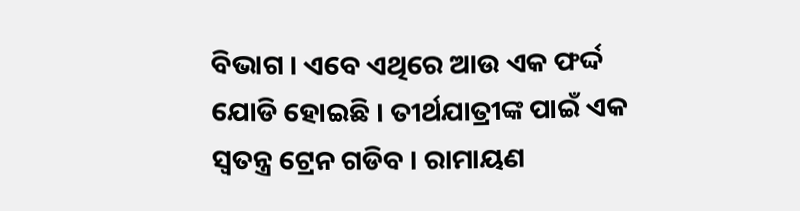ବିଭାଗ । ଏବେ ଏଥିରେ ଆଉ ଏକ ଫର୍ଦ୍ଦ ଯୋଡି ହୋଇଛି । ତୀର୍ଥଯାତ୍ରୀଙ୍କ ପାଇଁ ଏକ ସ୍ବତନ୍ତ୍ର ଟ୍ରେନ ଗଡିବ । ରାମାୟଣ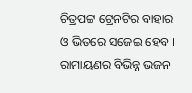ଚିତ୍ରପଟ୍ଟ ଟ୍ରେନଟିର ବାହାର ଓ ଭିତରେ ସଜେଇ ହେବ । ରାମାୟଣର ବିଭିନ୍ନ ଭଜନ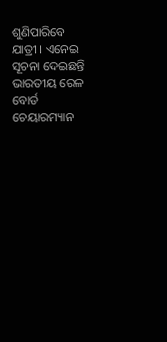ଶୁଣିପାରିବେ ଯାତ୍ରୀ । ଏନେଇ ସୂଚନା ଦେଇଛନ୍ତି ଭାରତୀୟ ରେଳ ବୋର୍ଡ ଚେୟାରମ୍ୟାନ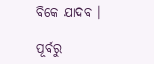ବିକେ ଯାଦବ ।

ପୂର୍ବରୁ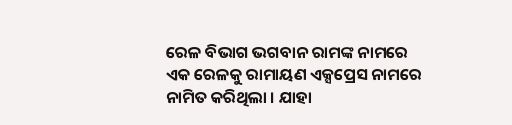ରେଳ ବିଭାଗ ଭଗବାନ ରାମଙ୍କ ନାମରେ ଏକ ରେଳକୁ ରାମାୟଣ ଏକ୍ସପ୍ରେସ ନାମରେ ନାମିତ କରିଥିଲା । ଯାହା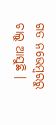ଗତ ନଭେମ୍ବରରୁ ଚାଲୁ ଆସୁଛି ।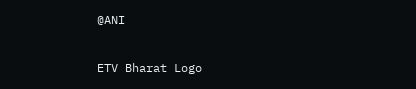@ANI

ETV Bharat Logo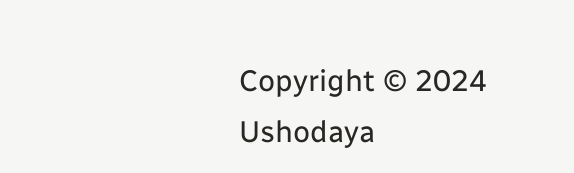Copyright © 2024 Ushodaya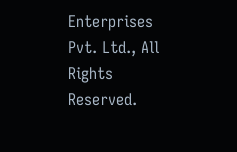Enterprises Pvt. Ltd., All Rights Reserved.